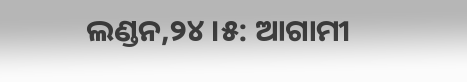ଲଣ୍ଡନ,୨୪ ।୫: ଆଗାମୀ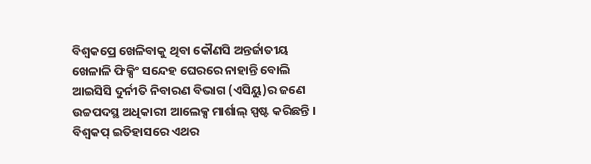ବିଶ୍ୱକପ୍ରେ ଖେଳିବାକୁ ଥିବା କୌଣସି ଅନ୍ତର୍ଜାତୀୟ ଖେଳାଳି ଫିକ୍ସିଂ ସନ୍ଦେହ ଘେରରେ ନାହାନ୍ତି ବୋଲି ଆଇସିସି ଦୁର୍ନୀତି ନିବାରଣ ବିଭାଗ (ଏସିୟୁ)ର ଜଣେ ଉଚ୍ଚପଦସ୍ଥ ଅଧିକାରୀ ଆଲେକ୍ସ ମାର୍ଶାଲ୍ ସ୍ପଷ୍ଟ କରିଛନ୍ତି । ବିଶ୍ୱକପ୍ ଇତିହାସରେ ଏଥର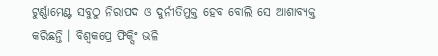ଟୁର୍ଣ୍ଣାମେଣ୍ଟ ସବୁଠୁ ନିରାପଦ ଓ ଦୁର୍ନୀତିମୁକ୍ତ ହେବ ବୋଲି ସେ ଆଶାବ୍ୟକ୍ତ କରିଛନ୍ତି । ବିଶ୍ୱକପ୍ରେ ଫିକ୍ସିଂ ଭଳି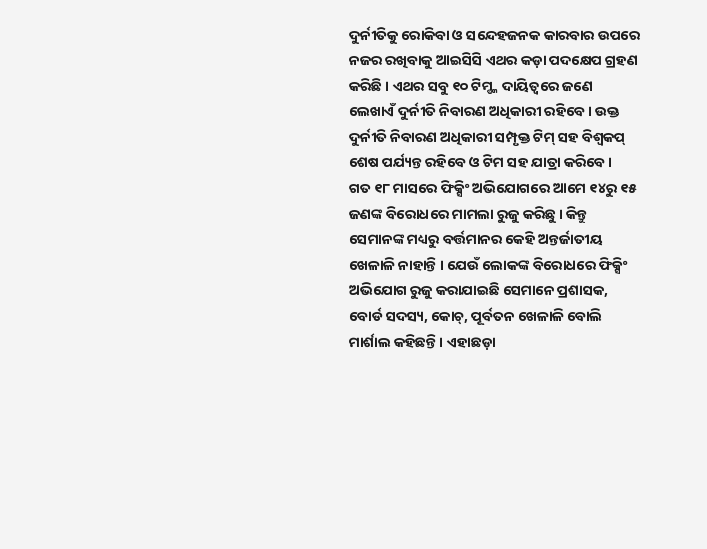ଦୁର୍ନୀତିକୁ ରୋକିବା ଓ ସନ୍ଦେହଜନକ କାରବାର ଉପରେ ନଜର ରଖିବାକୁ ଆଇସିସି ଏଥର କଡ଼ା ପଦକ୍ଷେପ ଗ୍ରହଣ କରିଛି । ଏଥର ସବୁ ୧୦ ଟିମ୍ଙ୍କ ଦାୟିତ୍ୱରେ ଜଣେ ଲେଖାଏଁ ଦୁର୍ନୀତି ନିବାରଣ ଅଧିକାରୀ ରହିବେ । ଉକ୍ତ ଦୁର୍ନୀତି ନିବାରଣ ଅଧିକାରୀ ସମ୍ପୃକ୍ତ ଟିମ୍ ସହ ବିଶ୍ୱକପ୍ ଶେଷ ପର୍ଯ୍ୟନ୍ତ ରହିବେ ଓ ଟିମ ସହ ଯାତ୍ରା କରିବେ ।
ଗତ ୧୮ ମାସରେ ଫିକ୍ସିଂ ଅଭିଯୋଗରେ ଆମେ ୧୪ରୁ ୧୫ ଜଣଙ୍କ ବିରୋଧରେ ମାମଲା ରୁଜୁ କରିଛୁ । କିନ୍ତୁ ସେମାନଙ୍କ ମଧ୍ୟରୁ ବର୍ତ୍ତମାନର କେହି ଅନ୍ତର୍ଜାତୀୟ ଖେଳାଳି ନାହାନ୍ତି । ଯେଉଁ ଲୋକଙ୍କ ବିରୋଧରେ ଫିକ୍ସିଂ ଅଭିଯୋଗ ରୁଜୁ କରାଯାଇଛି ସେମାନେ ପ୍ରଶାସକ, ବୋର୍ଡ ସଦସ୍ୟ, କୋଚ୍, ପୂର୍ବତନ ଖେଳାଳି ବୋଲି ମାର୍ଶାଲ କହିଛନ୍ତି । ଏହାଛଡ଼ା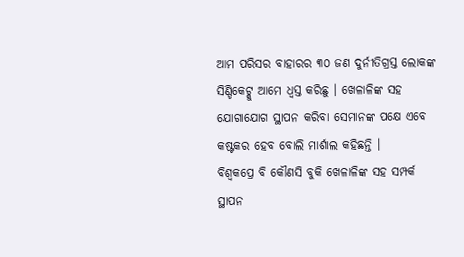ଆମ ପରିସର ବାହାରର ୩୦ ଜଣ ଦୁର୍ନୀତିଗ୍ରସ୍ତ ଲୋକଙ୍କ ସିଣ୍ଡିକେଟ୍କୁ ଆମେ ଧ୍ୱସ୍ତ କରିଛୁ । ଖେଳାଳିଙ୍କ ସହ ଯୋଗାଯୋଗ ସ୍ଥାପନ କରିବା ସେମାନଙ୍କ ପକ୍ଷେ ଏବେ କଷ୍ଟକର ହେବ ବୋଲି ମାର୍ଶାଲ କହିଛନ୍ତି ।
ବିଶ୍ୱକପ୍ରେ ବି କୌଣସି ବୁକି ଖେଳାଳିଙ୍କ ସହ ସମ୍ପର୍କ ସ୍ଥାପନ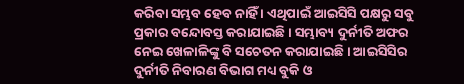କରିବା ସମ୍ଭବ ହେବ ନାହିଁ । ଏଥିପାଇଁ ଆଇସିସି ପକ୍ଷରୁ ସବୁ ପ୍ରକାର ବନ୍ଦୋବସ୍ତ କରାଯାଇଛି । ସମ୍ଭାବ୍ୟ ଦୁର୍ନୀତି ଅଫର ନେଇ ଖେଳାଳିଙ୍କୁ ବି ସଚେତନ କରାଯାଇଛି । ଆଇସିସିର ଦୁର୍ନୀତି ନିବାରଣ ବିଭାଗ ମଧ୍ୟ ବୁକି ଓ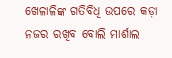ଖେଳାଳିଙ୍କ ଗତିବିଧି ଉପରେ କଡ଼ା ନଜର ରଖିବ ବୋଲି ମାର୍ଶାଲ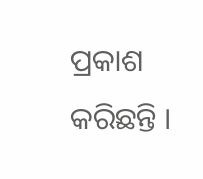ପ୍ରକାଶ କରିଛନ୍ତି ।